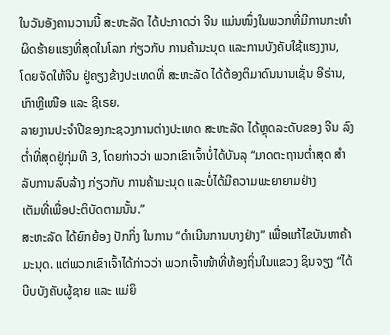ໃນວັນອັງຄານວານນີ້ ສະຫະລັດ ໄດ້ປະກາດວ່າ ຈີນ ແມ່ນໜຶ່ງໃນພວກທີ່ມີການກະທຳ
ຜິດຮ້າຍແຮງທີ່ສຸດໃນໂລກ ກ່ຽວກັບ ການຄ້າມະນຸດ ແລະການບັງຄັບໃຊ້ແຮງງານ,
ໂດຍຈັດໃຫ້ຈີນ ຢູ່ຄຽງຂ້າງປະເທດທີ່ ສະຫະລັດ ໄດ້ຕ້ອງຕິມາດົນນານເຊັ່ນ ອີຣ່ານ,
ເກົາຫຼີເໜືອ ແລະ ຊີເຣຍ.
ລາຍງານປະຈຳປີຂອງກະຊວງການຕ່າງປະເທດ ສະຫະລັດ ໄດ້ຫຼຸດລະດັບຂອງ ຈີນ ລົງຕໍ່າທີ່ສຸດຢູ່ກຸ່ມທີ 3, ໂດຍກ່າວວ່າ ພວກເຂົາເຈົ້າບໍ່ໄດ້ບັນລຸ “ມາດຕະຖານຕໍ່າສຸດ ສຳລັບການລົບລ້າງ ກ່ຽວກັບ ການຄ້າມະນຸດ ແລະບໍ່ໄດ້ມີຄວາມພະຍາຍາມຢ່າງ
ເຕັມທີ່ເພື່ອປະຕິບັດຕາມນັ້ນ.”
ສະຫະລັດ ໄດ້ຍົກຍ້ອງ ປັກກິ່ງ ໃນການ “ດຳເນີນການບາງຢ່າງ” ເພື່ອແກ້ໄຂບັນຫາຄ້າ
ມະນຸດ. ແຕ່ພວກເຂົາເຈົ້າໄດ້ກ່າວວ່າ ພວກເຈົ້າໜ້າທີ່ທ້ອງຖິ່ນໃນແຂວງ ຊິນຈຽງ “ໄດ້
ບີບບັງຄັບຜູ້ຊາຍ ແລະ ແມ່ຍິ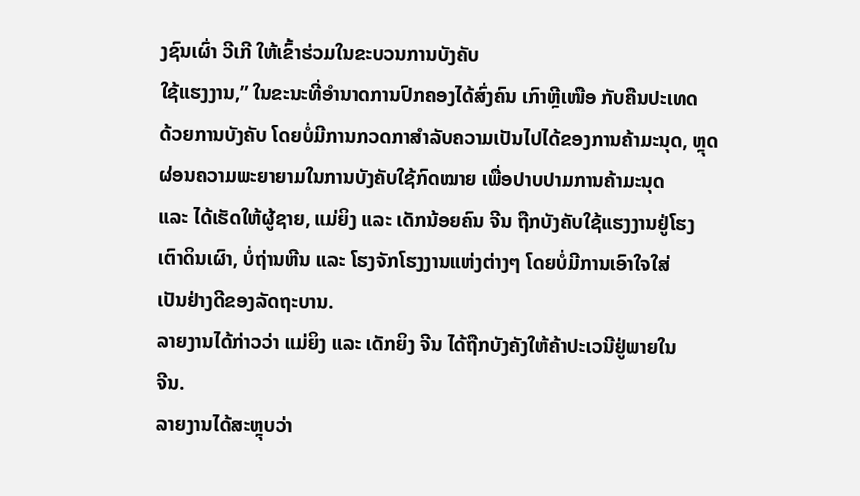ງຊົນເຜົ່າ ວີເກີ ໃຫ້ເຂົ້າຮ່ວມໃນຂະບວນການບັງຄັບ
ໃຊ້ແຮງງານ,” ໃນຂະນະທີ່ອຳນາດການປົກຄອງໄດ້ສົ່ງຄົນ ເກົາຫຼີເໜືອ ກັບຄືນປະເທດ
ດ້ວຍການບັງຄັບ ໂດຍບໍ່ມີການກວດກາສຳລັບຄວາມເປັນໄປໄດ້ຂອງການຄ້າມະນຸດ, ຫຼຸດຜ່ອນຄວາມພະຍາຍາມໃນການບັງຄັບໃຊ້ກົດໝາຍ ເພື່ອປາບປາມການຄ້າມະນຸດ
ແລະ ໄດ້ເຮັດໃຫ້ຜູ້ຊາຍ, ແມ່ຍິງ ແລະ ເດັກນ້ອຍຄົນ ຈີນ ຖືກບັງຄັບໃຊ້ແຮງງານຢູ່ໂຮງ
ເຕົາດິນເຜົາ, ບໍ່ຖ່ານຫີນ ແລະ ໂຮງຈັກໂຮງງານແຫ່ງຕ່າງໆ ໂດຍບໍ່ມີການເອົາໃຈໃສ່
ເປັນຢ່າງດີຂອງລັດຖະບານ.
ລາຍງານໄດ້ກ່າວວ່າ ແມ່ຍິງ ແລະ ເດັກຍິງ ຈີນ ໄດ້ຖືກບັງຄັງໃຫ້ຄ້າປະເວນີຢູ່ພາຍໃນ
ຈີນ.
ລາຍງານໄດ້ສະຫຼຸບວ່າ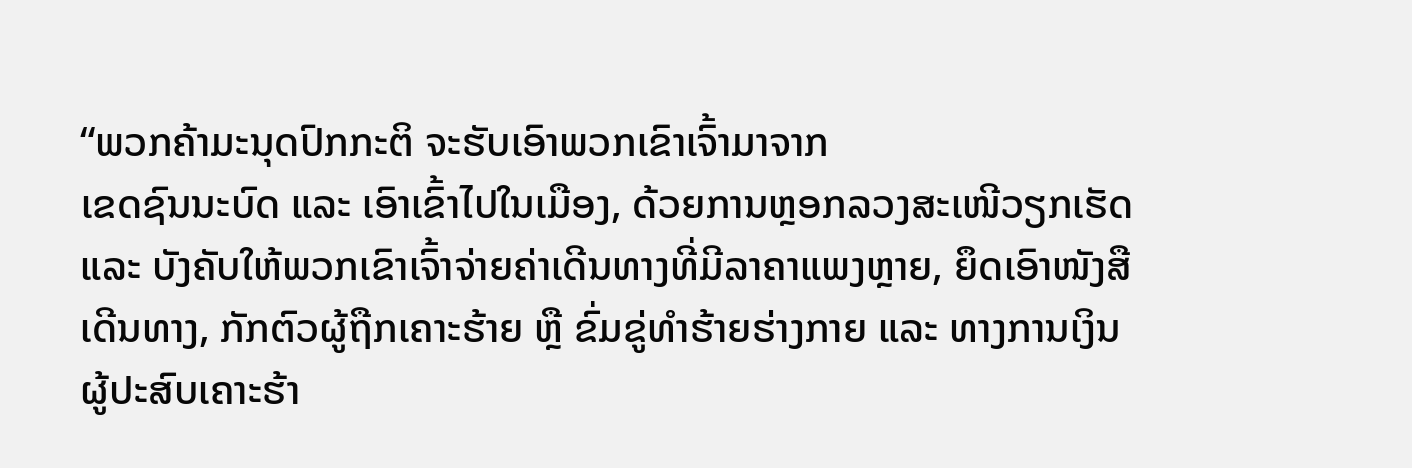“ພວກຄ້າມະນຸດປົກກະຕິ ຈະຮັບເອົາພວກເຂົາເຈົ້າມາຈາກ
ເຂດຊົນນະບົດ ແລະ ເອົາເຂົ້າໄປໃນເມືອງ, ດ້ວຍການຫຼອກລວງສະເໜີວຽກເຮັດ
ແລະ ບັງຄັບໃຫ້ພວກເຂົາເຈົ້າຈ່າຍຄ່າເດີນທາງທີ່ມີລາຄາແພງຫຼາຍ, ຍຶດເອົາໜັງສື
ເດີນທາງ, ກັກຕົວຜູ້ຖືກເຄາະຮ້າຍ ຫຼື ຂົ່ມຂູ່ທຳຮ້າຍຮ່າງກາຍ ແລະ ທາງການເງິນ
ຜູ້ປະສົບເຄາະຮ້າ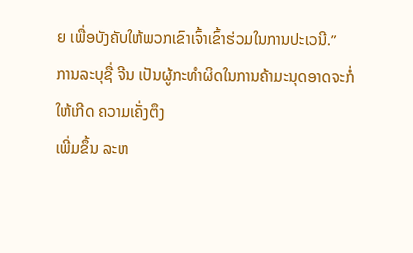ຍ ເພື່ອບັງຄັບໃຫ້ພວກເຂົາເຈົ້າເຂົ້າຮ່ວມໃນການປະເວນີ.”
ການລະບຸຊື່ ຈີນ ເປັນຜູ້ກະທຳຜິດໃນການຄ້າມະນຸດອາດຈະກໍ່ໃຫ້ເກີດ ຄວາມເຄັ່ງຕຶງ
ເພີ່ມຂຶ້ນ ລະຫ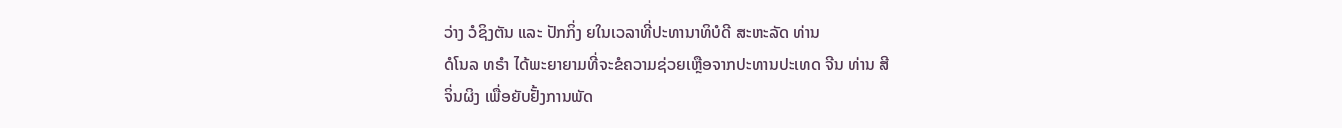ວ່າງ ວໍຊິງຕັນ ແລະ ປັກກິ່ງ ຍໃນເວລາທີ່ປະທານາທິບໍດີ ສະຫະລັດ ທ່ານ
ດໍໂນລ ທຣຳ ໄດ້ພະຍາຍາມທີ່ຈະຂໍຄວາມຊ່ວຍເຫຼືອຈາກປະທານປະເທດ ຈີນ ທ່ານ ສີ
ຈິ່ນຜິງ ເພື່ອຍັບຢັ້ງການພັດ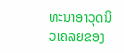ທະນາອາວຸດນິວເຄລຍຂອງ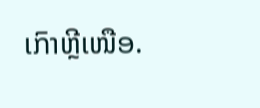ເກົາຫຼີເໜືອ.